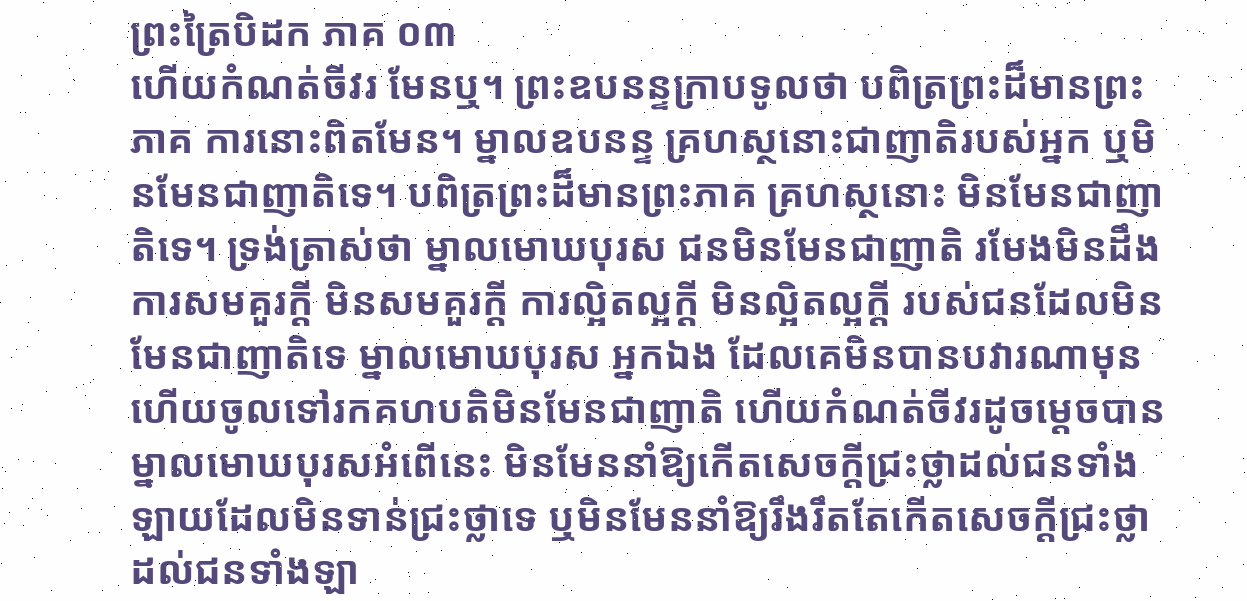ព្រះត្រៃបិដក ភាគ ០៣
ហើយកំណត់ចីវរ មែនឬ។ ព្រះឧបនន្ទក្រាបទូលថា បពិត្រព្រះដ៏មានព្រះភាគ ការនោះពិតមែន។ ម្នាលឧបនន្ទ គ្រហស្ថនោះជាញាតិរបស់អ្នក ឬមិនមែនជាញាតិទេ។ បពិត្រព្រះដ៏មានព្រះភាគ គ្រហស្ថនោះ មិនមែនជាញាតិទេ។ ទ្រង់ត្រាស់ថា ម្នាលមោឃបុរស ជនមិនមែនជាញាតិ រមែងមិនដឹងការសមគួរក្ដី មិនសមគួរក្ដី ការល្អិតល្អក្ដី មិនល្អិតល្អក្ដី របស់ជនដែលមិនមែនជាញាតិទេ ម្នាលមោឃបុរស អ្នកឯង ដែលគេមិនបានបវារណាមុន ហើយចូលទៅរកគហបតិមិនមែនជាញាតិ ហើយកំណត់ចីវរដូចម្ដេចបាន ម្នាលមោឃបុរសអំពើនេះ មិនមែននាំឱ្យកើតសេចក្ដីជ្រះថ្លាដល់ជនទាំងឡាយដែលមិនទាន់ជ្រះថ្លាទេ ឬមិនមែននាំឱ្យរឹងរឹតតែកើតសេចក្ដីជ្រះថ្លាដល់ជនទាំងឡា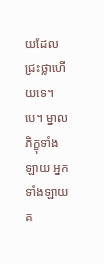យដែលជ្រះថ្លាហើយទេ។បេ។ ម្នាលភិក្ខុទាំងឡាយ អ្នកទាំងឡាយគ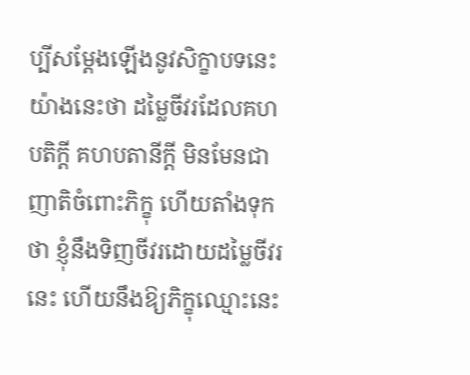ប្បីសម្ដែងឡើងនូវសិក្ខាបទនេះយ៉ាងនេះថា ដម្លៃចីវរដែលគហបតិក្ដី គហបតានីក្ដី មិនមែនជាញាតិចំពោះភិក្ខុ ហើយតាំងទុកថា ខ្ញុំនឹងទិញចីវរដោយដម្លៃចីវរនេះ ហើយនឹងឱ្យភិក្ខុឈ្មោះនេះ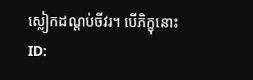ស្លៀកដណ្ដប់ចីវរ។ បើភិក្ខុនោះ
ID: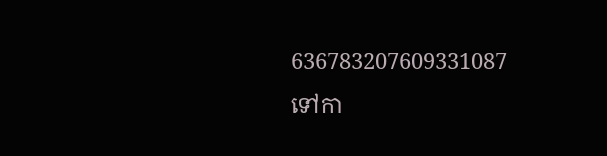636783207609331087
ទៅកា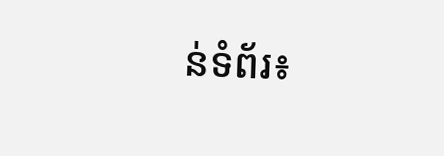ន់ទំព័រ៖